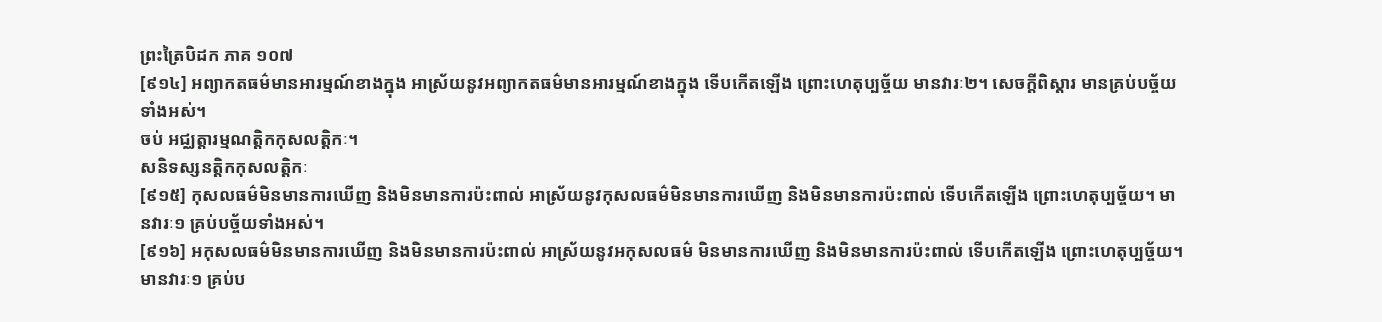ព្រះត្រៃបិដក ភាគ ១០៧
[៩១៤] អព្យាកតធម៌មានអារម្មណ៍ខាងក្នុង អាស្រ័យនូវអព្យាកតធម៌មានអារម្មណ៍ខាងក្នុង ទើបកើតឡើង ព្រោះហេតុប្បច្ច័យ មានវារៈ២។ សេចក្តីពិស្តារ មានគ្រប់បច្ច័យទាំងអស់។
ចប់ អជ្ឈត្តារម្មណត្តិកកុសលត្តិកៈ។
សនិទស្សនត្តិកកុសលត្តិកៈ
[៩១៥] កុសលធម៌មិនមានការឃើញ និងមិនមានការប៉ះពាល់ អាស្រ័យនូវកុសលធម៌មិនមានការឃើញ និងមិនមានការប៉ះពាល់ ទើបកើតឡើង ព្រោះហេតុប្បច្ច័យ។ មានវារៈ១ គ្រប់បច្ច័យទាំងអស់។
[៩១៦] អកុសលធម៌មិនមានការឃើញ និងមិនមានការប៉ះពាល់ អាស្រ័យនូវអកុសលធម៌ មិនមានការឃើញ និងមិនមានការប៉ះពាល់ ទើបកើតឡើង ព្រោះហេតុប្បច្ច័យ។ មានវារៈ១ គ្រប់ប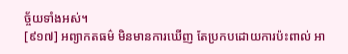ច្ច័យទាំងអស់។
[៩១៧] អព្យាកតធម៌ មិនមានការឃើញ តែប្រកបដោយការប៉ះពាល់ អា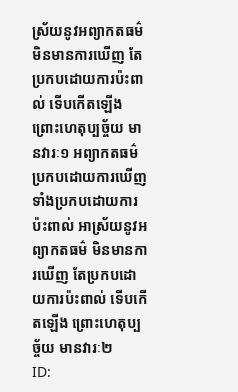ស្រ័យនូវអព្យាកតធម៌ មិនមានការឃើញ តែប្រកបដោយការប៉ះពាល់ ទើបកើតឡើង ព្រោះហេតុប្បច្ច័យ មានវារៈ១ អព្យាកតធម៌ ប្រកបដោយការឃើញ ទាំងប្រកបដោយការប៉ះពាល់ អាស្រ័យនូវអព្យាកតធម៌ មិនមានការឃើញ តែប្រកបដោយការប៉ះពាល់ ទើបកើតឡើង ព្រោះហេតុប្បច្ច័យ មានវារៈ២
ID: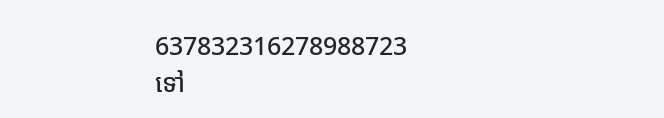637832316278988723
ទៅ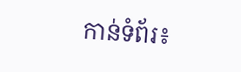កាន់ទំព័រ៖